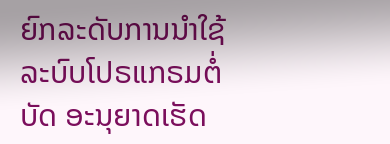ຍົກລະດັບການນໍາໃຊ້ລະບົບໂປຣແກຣມຕໍ່ບັດ ອະນຸຍາດເຮັດ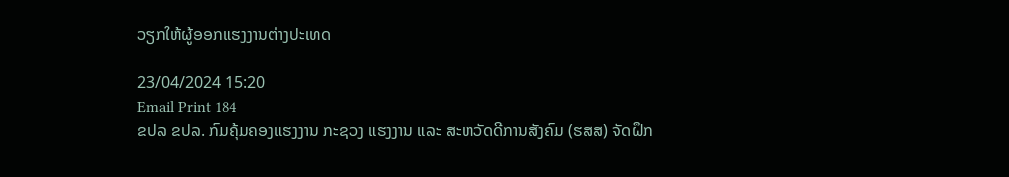ວຽກໃຫ້ຜູ້ອອກແຮງງານຕ່າງປະເທດ

23/04/2024 15:20
Email Print 184
ຂປລ ຂປລ. ກົມຄຸ້ມຄອງແຮງງານ ກະຊວງ ແຮງງານ ແລະ ສະຫວັດດີການສັງຄົມ (ຮສສ) ຈັດຝຶກ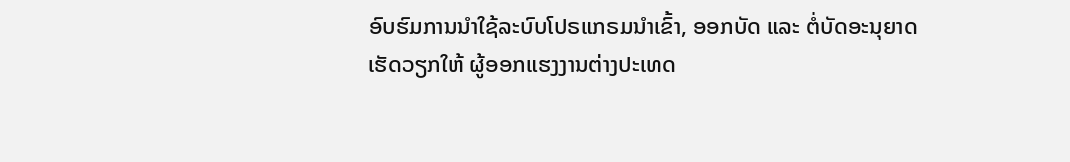ອົບຮົມການນໍາໃຊ້ລະບົບໂປຣແກຣມນໍາເຂົ້າ, ອອກບັດ ແລະ ຕໍ່ບັດອະນຸຍາດເຮັດວຽກໃຫ້ ຜູ້ອອກແຮງງານຕ່າງປະເທດ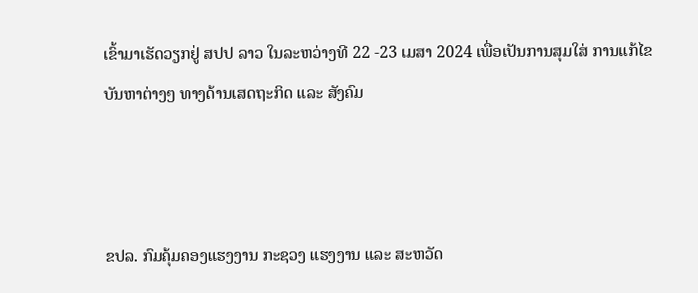ເຂົ້າມາເຮັດວຽກຢູ່ ສປປ ລາວ ໃນລະຫວ່າງທີ 22 -23 ເມສາ 2024 ເພື່ອເປັນການສຸມໃສ່ ການແກ້ໄຂບັນຫາຕ່າງໆ ທາງດ້ານເສດຖະກິດ ແລະ ສັງຄົມ



ຂປລ. ກົມຄຸ້ມຄອງແຮງງານ ກະຊວງ ແຮງງານ ແລະ ສະຫວັດ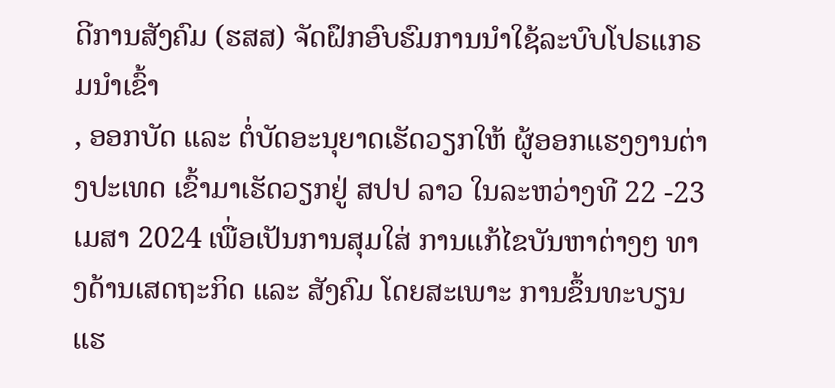ດີການສັງຄົມ (ຮສສ) ຈັດຝຶກອົບຮົມການນໍາໃຊ້ລະບົບໂປຣແກຣມນໍາເຂົ້າ
, ອອກບັດ ແລະ ຕໍ່ບັດອະນຸຍາດເຮັດວຽກໃຫ້ ຜູ້ອອກແຮງງານຕ່າງປະເທດ ເຂົ້າມາເຮັດວຽກຢູ່ ສປປ ລາວ ໃນລະຫວ່າງທີ 22 -23 ເມສາ 2024 ເພື່ອເປັນການສຸມໃສ່ ການແກ້ໄຂບັນຫາຕ່າງໆ ທາງດ້ານເສດຖະກິດ ແລະ ສັງຄົມ ໂດຍສະເພາະ ການຂຶ້ນທະບຽນແຮ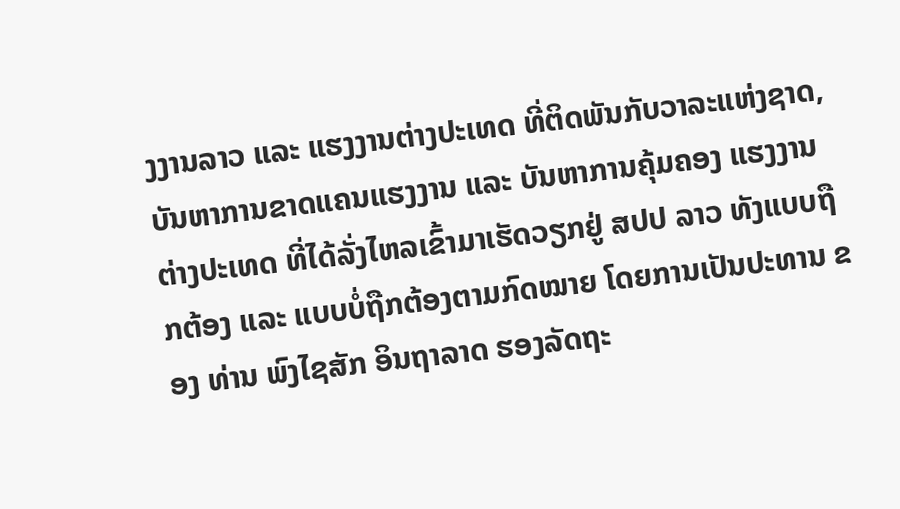ງງານລາວ ແລະ ແຮງງານຕ່າງປະເທດ ທີ່ຕິດພັນກັບວາລະແຫ່ງຊາດ, ບັນຫາການຂາດແຄນແຮງງານ ແລະ ບັນຫາການຄຸ້ມຄອງ ແຮງງານຕ່າງປະເທດ ທີ່ໄດ້ລັ່ງໄຫລເຂົ້າມາເຮັດວຽກຢູ່ ສປປ ລາວ ທັງແບບຖືກຕ້ອງ ແລະ ແບບບໍ່ຖືກຕ້ອງຕາມກົດໝາຍ ໂດຍການເປັນປະທານ ຂອງ ທ່ານ ພົງໄຊສັກ ອິນຖາລາດ ຮອງລັດຖະ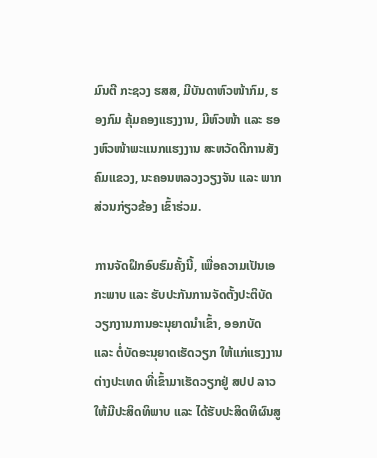ມົນຕີ ກະຊວງ ຮສສ, ມີບັນດາຫົວໜ້າກົມ, ຮອງກົມ ຄຸ້ມຄອງແຮງງານ, ມີຫົວໜ້າ ແລະ ຮອງຫົວໜ້າພະແນກແຮງງານ ສະຫວັດດີການສັງຄົມແຂວງ, ນະຄອນຫລວງວຽງຈັນ ແລະ ພາກສ່ວນກ່ຽວຂ້ອງ ເຂົ້າຮ່ວມ.

ການຈັດຝຶກອົບຮົມຄັ້ງນີ້, ເພື່ອຄວາມເປັນເອກະພາບ ແລະ ຮັບປະກັນການຈັດຕັ້ງປະຕິບັດ ວຽກງານການອະນຸຍາດນໍາເຂົ້າ, ອອກບັດ ແລະ ຕໍ່ບັດອະນຸຍາດເຮັດວຽກ ໃຫ້ແກ່ແຮງງານຕ່າງປະເທດ ທີ່ເຂົ້າມາເຮັດວຽກຢູ່ ສປປ ລາວ ໃຫ້ມີປະສິດທິພາບ ແລະ ໄດ້ຮັບປະສິດທິຜົນສູ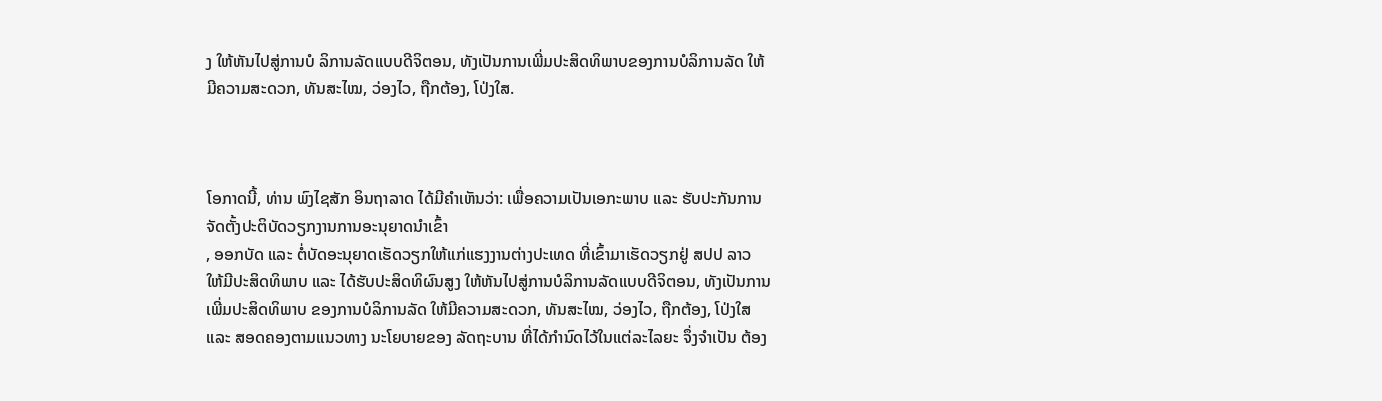ງ ໃຫ້ຫັນໄປສູ່ການບໍ ລິການລັດແບບດີຈິຕອນ, ທັງເປັນການເພີ່ມປະສິດທິພາບຂອງການບໍລິການລັດ ໃຫ້ມີຄວາມສະດວກ, ທັນສະໄໝ, ວ່ອງໄວ, ຖືກຕ້ອງ, ໂປ່ງໃສ.



ໂອກາດນີ້, ທ່ານ ພົງໄຊສັກ ອິນຖາລາດ ໄດ້ມີຄຳເຫັນວ່າ: ເພື່ອຄວາມເປັນເອກະພາບ ແລະ ຮັບປະກັນການຈັດຕັ້ງປະຕິບັດວຽກງານການອະນຸຍາດນໍາເຂົ້າ
, ອອກບັດ ແລະ ຕໍ່ບັດອະນຸຍາດເຮັດວຽກໃຫ້ແກ່ແຮງງານຕ່າງປະເທດ ທີ່ເຂົ້າມາເຮັດວຽກຢູ່ ສປປ ລາວ ໃຫ້ມີປະສິດທິພາບ ແລະ ໄດ້ຮັບປະສິດທິຜົນສູງ ໃຫ້ຫັນໄປສູ່ການບໍລິການລັດແບບດີຈິຕອນ, ທັງເປັນການເພີ່ມປະສິດທິພາບ ຂອງການບໍລິການລັດ ໃຫ້ມີຄວາມສະດວກ, ທັນສະໄໝ, ວ່ອງໄວ, ຖືກຕ້ອງ, ໂປ່ງໃສ ແລະ ສອດຄອງຕາມແນວທາງ ນະໂຍບາຍຂອງ ລັດຖະບານ ທີ່ໄດ້ກໍານົດໄວ້ໃນແຕ່ລະໄລຍະ ຈຶ່ງຈໍາເປັນ ຕ້ອງ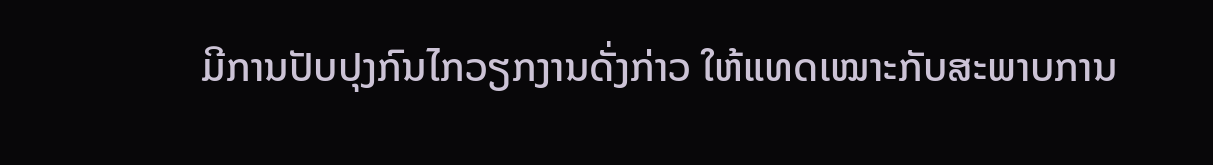ມີການປັບປຸງກົນໄກວຽກງານດັ່ງກ່າວ ໃຫ້ແທດເໝາະກັບສະພາບການ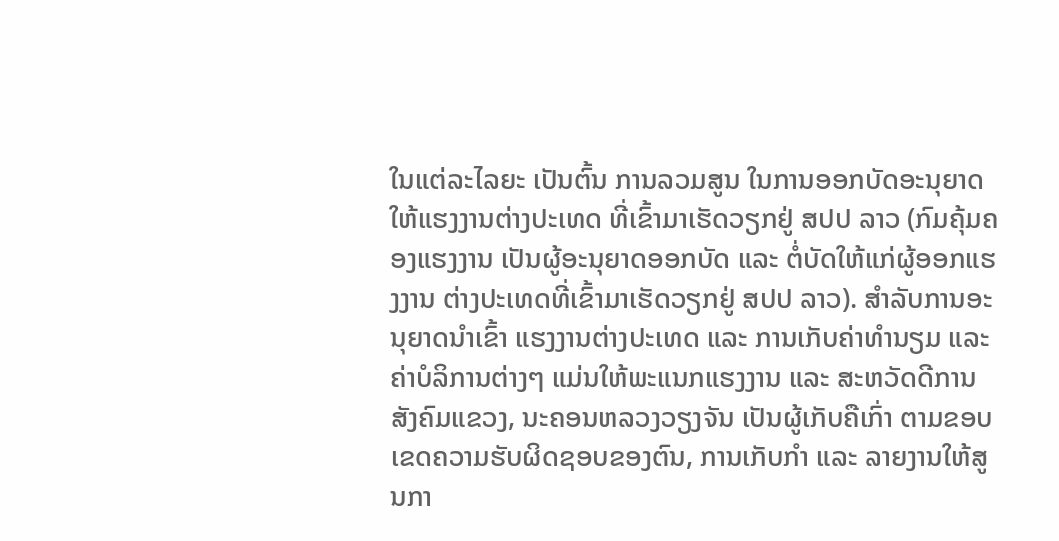ໃນແຕ່ລະໄລຍະ ເປັນຕົ້ນ ການລວມສູນ ໃນການອອກບັດອະນຸຍາດ ໃຫ້ແຮງງານຕ່າງປະເທດ ທີ່ເຂົ້າມາເຮັດວຽກຢູ່ ສປປ ລາວ (ກົມຄຸ້ມຄອງແຮງງານ ເປັນຜູ້ອະນຸຍາດອອກບັດ ແລະ ຕໍ່ບັດໃຫ້ແກ່ຜູ້ອອກແຮງງານ ຕ່າງປະເທດທີ່ເຂົ້າມາເຮັດວຽກຢູ່ ສປປ ລາວ). ສໍາລັບການອະນຸຍາດນໍາເຂົ້າ ແຮງງານຕ່າງປະເທດ ແລະ ການເກັບຄ່າທໍານຽມ ແລະ ຄ່າບໍລິການຕ່າງໆ ແມ່ນໃຫ້ພະແນກແຮງງານ ແລະ ສະຫວັດດີການສັງຄົມແຂວງ, ນະຄອນຫລວງວຽງຈັນ ເປັນຜູ້ເກັບຄືເກົ່າ ຕາມຂອບເຂດຄວາມຮັບຜິດຊອບຂອງຕົນ, ການເກັບກໍາ ແລະ ລາຍງານໃຫ້ສູນກາ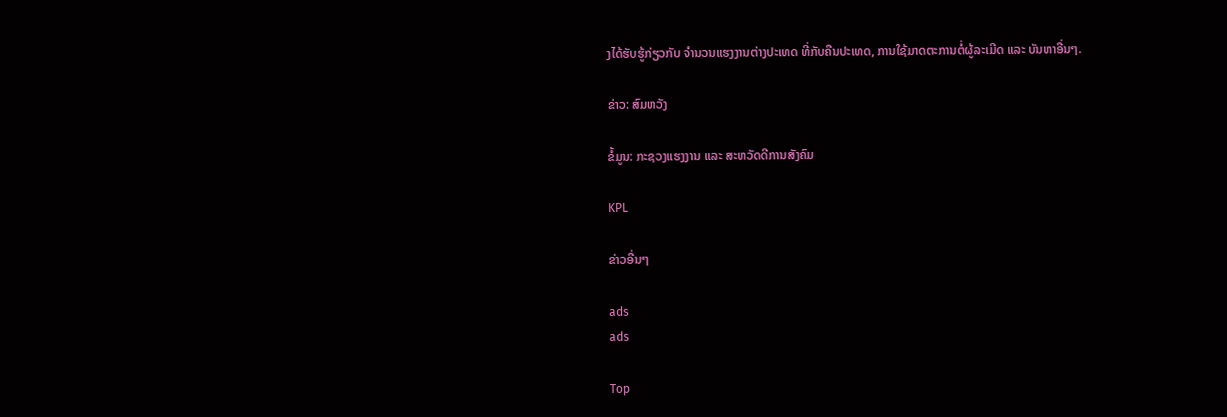ງໄດ້ຮັບຮູ້ກ່ຽວກັບ ຈໍານວນແຮງງານຕ່າງປະເທດ ທີ່ກັບຄືນປະເທດ, ການໃຊ້ມາດຕະການຕໍ່ຜູ້ລະເມີດ ແລະ ບັນຫາອື່ນໆ.

ຂ່າວ: ສົມຫວັງ

ຂໍ້ມູນ: ກະຊວງແຮງງານ ແລະ ສະຫວັດດີການສັງຄົມ

KPL

ຂ່າວອື່ນໆ

ads
ads

Top